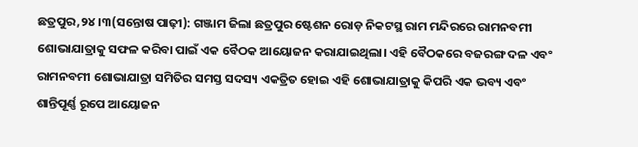ଛତ୍ରପୁର,୨୪।୩(ସନ୍ତୋଷ ପାଢ଼ୀ): ଗଞ୍ଜାମ ଜିଲା ଛତ୍ରପୁର ଷ୍ଟେଶନ ରୋଡ଼ ନିକଟସ୍ଥ ରାମ ମନ୍ଦିରରେ ରାମନବମୀ ଶୋଭାଯାତ୍ରାକୁ ସଫଳ କରିବା ପାଇଁ ଏକ ବୈଠକ ଆୟୋଜନ କରାଯାଇଥିଲା। ଏହି ବୈଠକରେ ବଜରଙ୍ଗ ଦଳ ଏବଂ ରାମନବମୀ ଶୋଭାଯାତ୍ରା ସମିତିର ସମସ୍ତ ସଦସ୍ୟ ଏକତ୍ରିତ ହୋଇ ଏହି ଶୋଭାଯାତ୍ରାକୁ କିପରି ଏକ ଭବ୍ୟ ଏବଂ ଶାନ୍ତିପୂର୍ଣ୍ଣ ରୂପେ ଆୟୋଜନ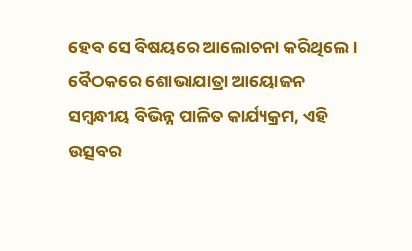ହେବ ସେ ବିଷୟରେ ଆଲୋଚନା କରିଥିଲେ। ବୈଠକରେ ଶୋଭାଯାତ୍ରା ଆୟୋଜନ ସମ୍ବନ୍ଧୀୟ ବିଭିନ୍ନ ପାଳିତ କାର୍ଯ୍ୟକ୍ରମ, ଏହି ଉତ୍ସବର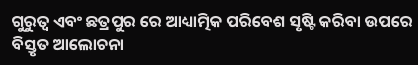ଗୁରୁତ୍ୱ ଏବଂ ଛତ୍ରପୁର ରେ ଆଧ୍ୟାତ୍ମିକ ପରିବେଶ ସୃଷ୍ଟି କରିବା ଉପରେ ବିସ୍ତୃତ ଆଲୋଚନା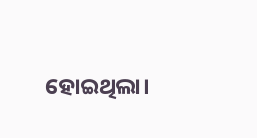ହୋଇଥିଲା।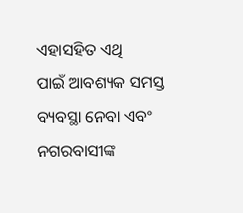ଏହାସହିତ ଏଥି
ପାଇଁ ଆବଶ୍ୟକ ସମସ୍ତ ବ୍ୟବସ୍ଥା ନେବା ଏବଂ ନଗରବାସୀଙ୍କ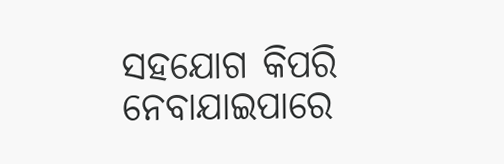ସହଯୋଗ କିପରି ନେବାଯାଇପାରେ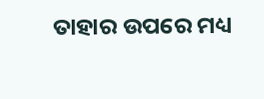ତାହାର ଉପରେ ମଧ୍ୟ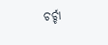ଚର୍ଚ୍ଚା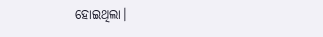ହୋଇଥିଲା।